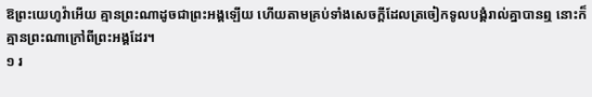ឱព្រះយេហូវ៉ាអើយ គ្មានព្រះណាដូចជាព្រះអង្គឡើយ ហើយតាមគ្រប់ទាំងសេចក្ដីដែលត្រចៀកទូលបង្គំរាល់គ្នាបានឮ នោះក៏គ្មានព្រះណាក្រៅពីព្រះអង្គដែរ។
១ រ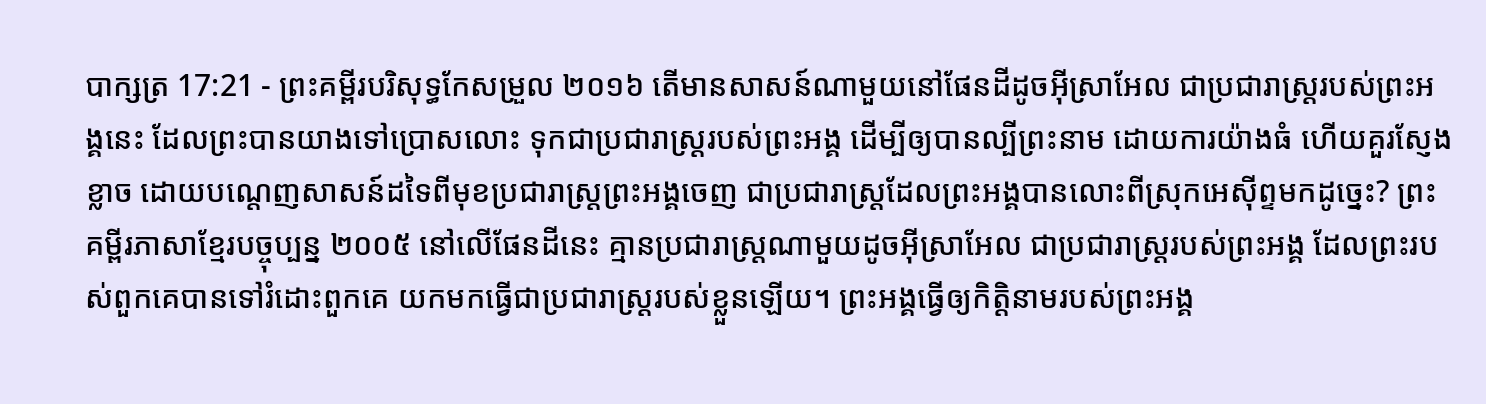បាក្សត្រ 17:21 - ព្រះគម្ពីរបរិសុទ្ធកែសម្រួល ២០១៦ តើមានសាសន៍ណាមួយនៅផែនដីដូចអ៊ីស្រាអែល ជាប្រជារាស្ត្ររបស់ព្រះអង្គនេះ ដែលព្រះបានយាងទៅប្រោសលោះ ទុកជាប្រជារាស្ត្ររបស់ព្រះអង្គ ដើម្បីឲ្យបានល្បីព្រះនាម ដោយការយ៉ាងធំ ហើយគួរស្ញែងខ្លាច ដោយបណ្តេញសាសន៍ដទៃពីមុខប្រជារាស្ត្រព្រះអង្គចេញ ជាប្រជារាស្ត្រដែលព្រះអង្គបានលោះពីស្រុកអេស៊ីព្ទមកដូច្នេះ? ព្រះគម្ពីរភាសាខ្មែរបច្ចុប្បន្ន ២០០៥ នៅលើផែនដីនេះ គ្មានប្រជារាស្ត្រណាមួយដូចអ៊ីស្រាអែល ជាប្រជារាស្ត្ររបស់ព្រះអង្គ ដែលព្រះរបស់ពួកគេបានទៅរំដោះពួកគេ យកមកធ្វើជាប្រជារាស្ត្ររបស់ខ្លួនឡើយ។ ព្រះអង្គធ្វើឲ្យកិត្តិនាមរបស់ព្រះអង្គ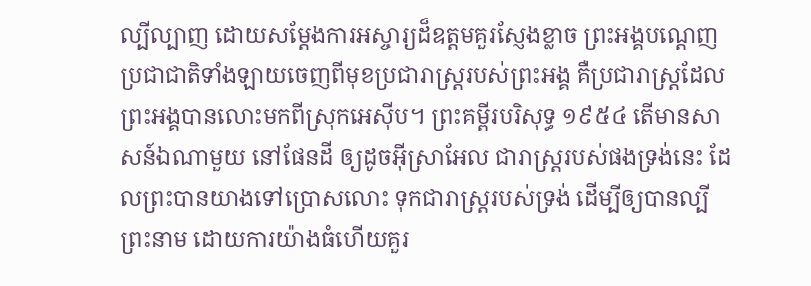ល្បីល្បាញ ដោយសម្តែងការអស្ចារ្យដ៏ឧត្ដមគួរស្ញែងខ្លាច ព្រះអង្គបណ្ដេញប្រជាជាតិទាំងឡាយចេញពីមុខប្រជារាស្ត្ររបស់ព្រះអង្គ គឺប្រជារាស្ត្រដែលព្រះអង្គបានលោះមកពីស្រុកអេស៊ីប។ ព្រះគម្ពីរបរិសុទ្ធ ១៩៥៤ តើមានសាសន៍ឯណាមួយ នៅផែនដី ឲ្យដូចអ៊ីស្រាអែល ជារាស្ត្ររបស់ផងទ្រង់នេះ ដែលព្រះបានយាងទៅប្រោសលោះ ទុកជារាស្ត្ររបស់ទ្រង់ ដើម្បីឲ្យបានល្បីព្រះនាម ដោយការយ៉ាងធំហើយគួរ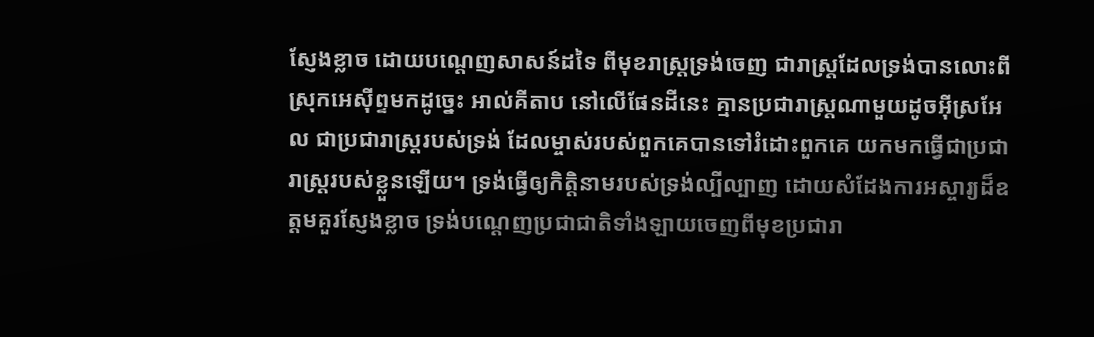ស្ញែងខ្លាច ដោយបណ្តេញសាសន៍ដទៃ ពីមុខរាស្ត្រទ្រង់ចេញ ជារាស្ត្រដែលទ្រង់បានលោះពីស្រុកអេស៊ីព្ទមកដូច្នេះ អាល់គីតាប នៅលើផែនដីនេះ គ្មានប្រជារាស្ត្រណាមួយដូចអ៊ីស្រអែល ជាប្រជារាស្ត្ររបស់ទ្រង់ ដែលម្ចាស់របស់ពួកគេបានទៅរំដោះពួកគេ យកមកធ្វើជាប្រជារាស្ត្ររបស់ខ្លួនឡើយ។ ទ្រង់ធ្វើឲ្យកិត្តិនាមរបស់ទ្រង់ល្បីល្បាញ ដោយសំដែងការអស្ចារ្យដ៏ឧត្តមគួរស្ញែងខ្លាច ទ្រង់បណ្តេញប្រជាជាតិទាំងឡាយចេញពីមុខប្រជារា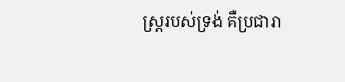ស្ត្ររបស់ទ្រង់ គឺប្រជារា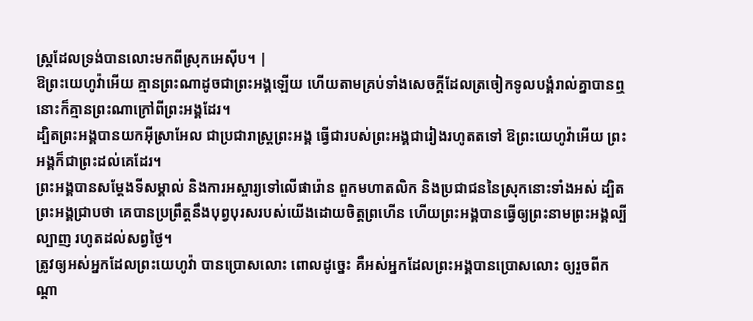ស្ត្រដែលទ្រង់បានលោះមកពីស្រុកអេស៊ីប។ |
ឱព្រះយេហូវ៉ាអើយ គ្មានព្រះណាដូចជាព្រះអង្គឡើយ ហើយតាមគ្រប់ទាំងសេចក្ដីដែលត្រចៀកទូលបង្គំរាល់គ្នាបានឮ នោះក៏គ្មានព្រះណាក្រៅពីព្រះអង្គដែរ។
ដ្បិតព្រះអង្គបានយកអ៊ីស្រាអែល ជាប្រជារាស្ត្រព្រះអង្គ ធ្វើជារបស់ព្រះអង្គជារៀងរហូតតទៅ ឱព្រះយេហូវ៉ាអើយ ព្រះអង្គក៏ជាព្រះដល់គេដែរ។
ព្រះអង្គបានសម្ដែងទីសម្គាល់ និងការអស្ចារ្យទៅលើផារ៉ោន ពួកមហាតលិក និងប្រជាជននៃស្រុកនោះទាំងអស់ ដ្បិតព្រះអង្គជ្រាបថា គេបានប្រព្រឹត្តនឹងបុព្វបុរសរបស់យើងដោយចិត្តព្រហើន ហើយព្រះអង្គបានធ្វើឲ្យព្រះនាមព្រះអង្គល្បីល្បាញ រហូតដល់សព្វថ្ងៃ។
ត្រូវឲ្យអស់អ្នកដែលព្រះយេហូវ៉ា បានប្រោសលោះ ពោលដូច្នេះ គឺអស់អ្នកដែលព្រះអង្គបានប្រោសលោះ ឲ្យរួចពីកណ្ដា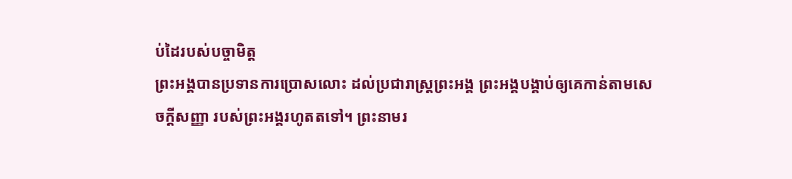ប់ដៃរបស់បច្ចាមិត្ត
ព្រះអង្គបានប្រទានការប្រោសលោះ ដល់ប្រជារាស្ត្រព្រះអង្គ ព្រះអង្គបង្គាប់ឲ្យគេកាន់តាមសេចក្ដីសញ្ញា របស់ព្រះអង្គរហូតតទៅ។ ព្រះនាមរ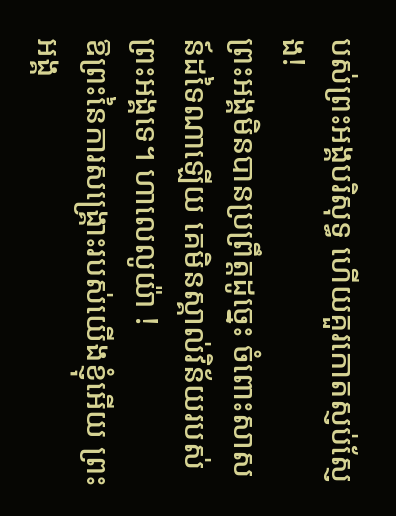បស់ព្រះអង្គបរិសុទ្ធ ហើយគួរកោតស្ញប់ស្ញែង!
ព្រះអង្គមិនបានប្រព្រឹត្តដូច្នេះ ចំពោះសាសន៍ដទៃណាឡើយ គេមិនស្គាល់វិន័យរបស់ព្រះអង្គទេ។ ហាលេលូយ៉ា !
ឱព្រះនៃការសង្គ្រោះរបស់យើងខ្ញុំអើយ ព្រះអង្គ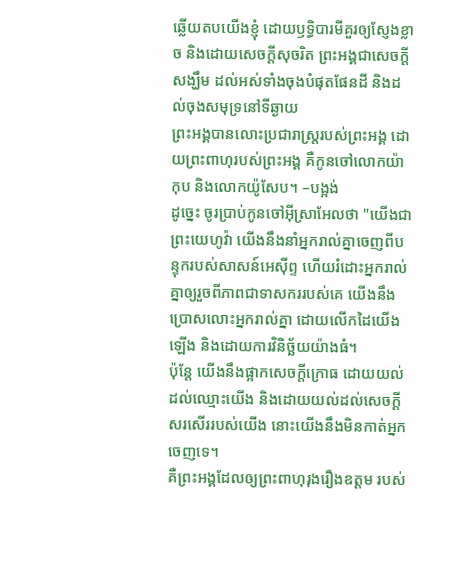ឆ្លើយតបយើងខ្ញុំ ដោយឫទ្ធិបារមីគួរឲ្យស្ញែងខ្លាច និងដោយសេចក្ដីសុចរិត ព្រះអង្គជាសេចក្ដីសង្ឃឹម ដល់អស់ទាំងចុងបំផុតផែនដី និងដល់ចុងសមុទ្រនៅទីឆ្ងាយ
ព្រះអង្គបានលោះប្រជារាស្ត្ររបស់ព្រះអង្គ ដោយព្រះពាហុរបស់ព្រះអង្គ គឺកូនចៅលោកយ៉ាកុប និងលោកយ៉ូសែប។ –បង្អង់
ដូច្នេះ ចូរប្រាប់កូនចៅអ៊ីស្រាអែលថា "យើងជាព្រះយេហូវ៉ា យើងនឹងនាំអ្នករាល់គ្នាចេញពីបន្ទុករបស់សាសន៍អេស៊ីព្ទ ហើយរំដោះអ្នករាល់គ្នាឲ្យរួចពីភាពជាទាសកររបស់គេ យើងនឹងប្រោសលោះអ្នករាល់គ្នា ដោយលើកដៃយើងឡើង និងដោយការវិនិច្ឆ័យយ៉ាងធំ។
ប៉ុន្តែ យើងនឹងផ្អាកសេចក្ដីក្រោធ ដោយយល់ដល់ឈ្មោះយើង និងដោយយល់ដល់សេចក្ដីសរសើររបស់យើង នោះយើងនឹងមិនកាត់អ្នកចេញទេ។
គឺព្រះអង្គដែលឲ្យព្រះពាហុរុងរឿងឧត្តម របស់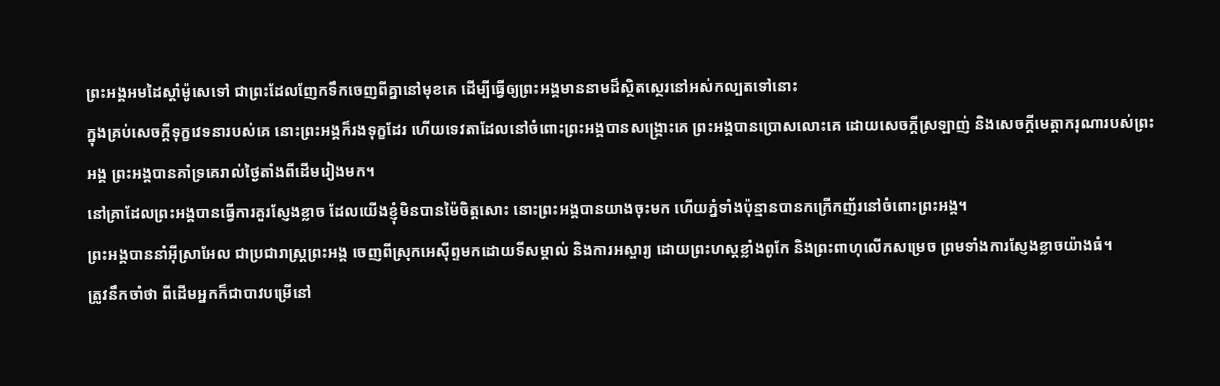ព្រះអង្គអមដៃស្តាំម៉ូសេទៅ ជាព្រះដែលញែកទឹកចេញពីគ្នានៅមុខគេ ដើម្បីធ្វើឲ្យព្រះអង្គមាននាមដ៏ស្ថិតស្ថេរនៅអស់កល្បតទៅនោះ
ក្នុងគ្រប់សេចក្ដីទុក្ខវេទនារបស់គេ នោះព្រះអង្គក៏រងទុក្ខដែរ ហើយទេវតាដែលនៅចំពោះព្រះអង្គបានសង្គ្រោះគេ ព្រះអង្គបានប្រោសលោះគេ ដោយសេចក្ដីស្រឡាញ់ និងសេចក្ដីមេត្តាករុណារបស់ព្រះអង្គ ព្រះអង្គបានគាំទ្រគេរាល់ថ្ងៃតាំងពីដើមរៀងមក។
នៅគ្រាដែលព្រះអង្គបានធ្វើការគួរស្ញែងខ្លាច ដែលយើងខ្ញុំមិនបានម៉ៃចិត្តសោះ នោះព្រះអង្គបានយាងចុះមក ហើយភ្នំទាំងប៉ុន្មានបានកក្រើកញ័រនៅចំពោះព្រះអង្គ។
ព្រះអង្គបាននាំអ៊ីស្រាអែល ជាប្រជារាស្ត្រព្រះអង្គ ចេញពីស្រុកអេស៊ីព្ទមកដោយទីសម្គាល់ និងការអស្ចារ្យ ដោយព្រះហស្តខ្លាំងពូកែ និងព្រះពាហុលើកសម្រេច ព្រមទាំងការស្ញែងខ្លាចយ៉ាងធំ។
ត្រូវនឹកចាំថា ពីដើមអ្នកក៏ជាបាវបម្រើនៅ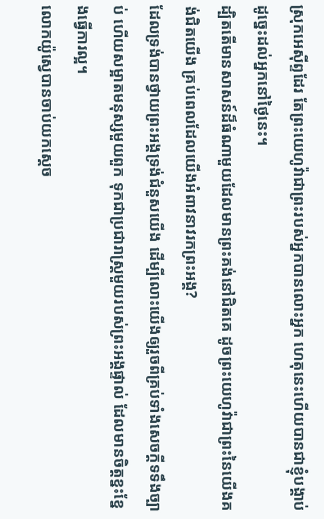ស្រុកអេស៊ីព្ទដែរ តែព្រះយេហូវ៉ាជាព្រះរបស់អ្នកបានលោះអ្នក ហេតុនេះហើយបានជាខ្ញុំបង្គាប់ដូច្នេះដល់អ្នកនៅថ្ងៃនេះ។
ដ្បិតតើមានសាសន៍ដ៏ធំណាមួយដែលមានព្រះគង់នៅជិតគេ ដូចព្រះយេហូវ៉ាជាព្រះនៃយើងគង់ជិតយើង គ្រប់ពេលដែលយើងអំពាវនាវរកព្រះអង្គ?
ដែលទ្រង់បានថ្វាយព្រះអង្គទ្រង់ជំនួសយើង ដើម្បីលោះយើងឲ្យរួចពីគ្រប់ទាំងសេចក្ដីទទឹងច្បាប់ ហើយសម្អាតមនុស្សមួយពួក ទុកជាប្រជារាស្ត្រមួយរបស់ព្រះអង្គផ្ទាល់ ដែលមានចិត្តខ្នះខ្នែងធ្វើការល្អ។
លោកយ៉ូស្វេបានចាប់យកស្តេច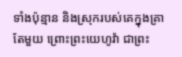ទាំងប៉ុន្មាន និងស្រុករបស់គេក្នុងគ្រាតែមួយ ព្រោះព្រះយេហូវ៉ា ជាព្រះ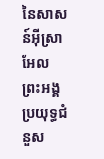នៃសាសន៍អ៊ីស្រាអែល ព្រះអង្គប្រយុទ្ធជំនួស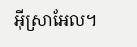អ៊ីស្រាអែល។